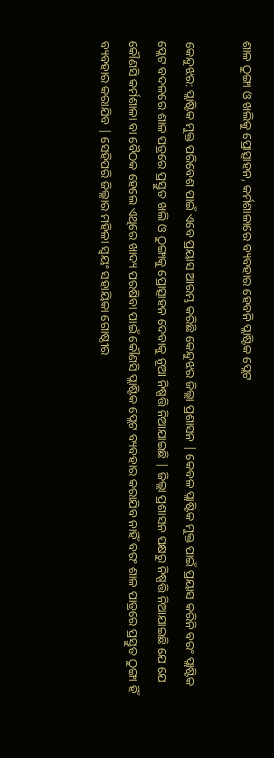ଶାଳ ଠୁଙ୍ଗା ଓ ଖଲିକୁ ପ୍ରୋତ୍ସାହନ, କର୍ମଶାଳାରେ ବ୍ୟବହାର ହେବନି ପ୍ଲାଷ୍ଟିକ ପ୍ଲେଟ

କେନ୍ଦୁଝର: ପ୍ଲାଷ୍ଟିକ ମୁକ୍ତ ପରିବେଶ ପାଇଁ ଏବେ ପ୍ରୟାସ ଆରମ୍ଭ କରିଛି କେନ୍ଦୁଝର ଜିଲ୍ଲା ପ୍ରଶାସନ | କେବଳ ପ୍ଲାଷ୍ଟିକ ମୁକ୍ତ ପାଇଁ ପ୍ରୟାସ କରିନି ବରଂ ପ୍ଲାଷ୍ଟିକ ପ୍ଲେଟ ବଦଳରେ ଶାଳ ପତ୍ରରେ ପ୍ରସ୍ତୁତ ଖଲି ଓ ଠୁଙ୍ଗାକୁ ପ୍ରୋତ୍ସାହନ ଦେବାକୁ ନୂଆ ନିଷ୍ପତ୍ତି ନିଆଯାଇଛି | ଜିଲ୍ଲା ପ୍ରଶାସନ ପକ୍ଷରୁ ନିଷ୍ପତ୍ତି ନିଆଯାଇଛି ଯେ ଯେ କୌଣସି କର୍ମଶାଳା ବା ବୈଠକ ହେଲେ ଏଥିରେ ଖାଦ୍ୟ ପରଷିବା ପାଇଁ କୌଣସି ପ୍ଲାଷ୍ଟିକ ପ୍ଲେଟ ବ୍ୟବହାର କରାଯିବ ନାହିଁ ବରଂ ଶାଳ ପାତ୍ରରେ ପ୍ରସ୍ତୁତ ଠୁଙ୍ଗା ହିଁ ବ୍ୟବହାର କରାଯିବ | ସେହିପରି ଜିଲ୍ଲାର ମହିଳା ସ୍ୱୟଂ ସହାୟିକା ଗୋଷ୍ଠୀର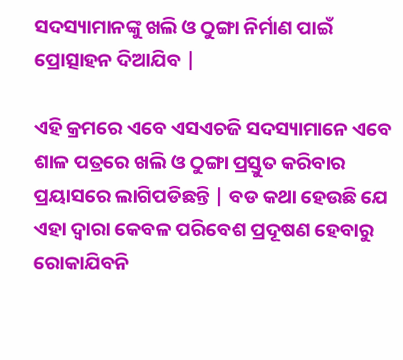ସଦସ୍ୟାମାନଙ୍କୁ ଖଲି ଓ ଠୁଙ୍ଗା ନିର୍ମାଣ ପାଇଁ ପ୍ରୋତ୍ସାହନ ଦିଆଯିବ |

ଏହି କ୍ରମରେ ଏବେ ଏସଏଚଜି ସଦସ୍ୟାମାନେ ଏବେ ଶାଳ ପତ୍ରରେ ଖଲି ଓ ଠୁଙ୍ଗା ପ୍ରସ୍ତୁତ କରିବାର ପ୍ରୟାସରେ ଲାଗିପଡିଛନ୍ତି | ବଡ କଥା ହେଉଛି ଯେ ଏହା ଦ୍ୱାରା କେବଳ ପରିବେଶ ପ୍ରଦୂଷଣ ହେବାରୁ ରୋକାଯିବନି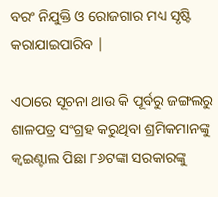ବରଂ ନିଯୁକ୍ତି ଓ ରୋଜଗାର ମଧ୍ୟ ସୃଷ୍ଟି କରାଯାଇପାରିବ |

ଏଠାରେ ସୂଚନା ଥାଉ କି ପୂର୍ବରୁ ଜଙ୍ଗଲରୁ ଶାଳପତ୍ର ସଂଗ୍ରହ କରୁଥିବା ଶ୍ରମିକମାନଙ୍କୁ କ୍ୱଇଣ୍ଟାଲ ପିଛା ୮୬ଟଙ୍କା ସରକାରଙ୍କୁ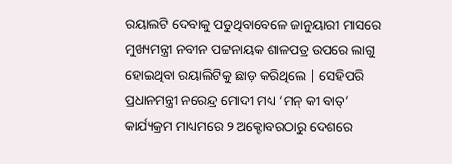ରୟାଲଟି ଦେବାକୁ ପଡୁଥିବାବେଳେ ଜାନୁୟାରୀ ମାସରେ ମୁଖ୍ୟମନ୍ତ୍ରୀ ନବୀନ ପଟ୍ଟନାୟକ ଶାଳପତ୍ର ଉପରେ ଲାଗୁ ହୋଇଥିବା ରୟାଲିଟିକୁ ଛାଡ଼ କରିଥିଲେ | ସେହିପରି ପ୍ରଧାନମନ୍ତ୍ରୀ ନରେନ୍ଦ୍ର ମୋଦୀ ମଧ୍ୟ ‘ମନ୍‌ କୀ ବାତ୍‌‌’ କାର୍ଯ୍ୟକ୍ରମ ମାଧ୍ୟମରେ ୨ ଅକ୍ଟୋବରଠାରୁ ଦେଶରେ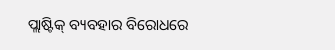ପ୍ଲାଷ୍ଟିକ୍‌ ବ୍ୟବହାର ବିରୋଧରେ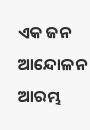ଏକ ଜନ ଆନ୍ଦୋଳନ ଆରମ୍ଭ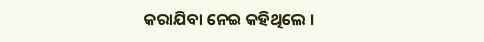କରାଯିବା ନେଇ କହିଥିଲେ ।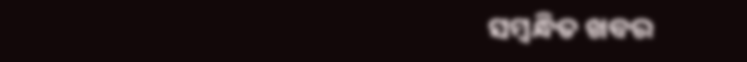ସମ୍ବନ୍ଧିତ ଖବର